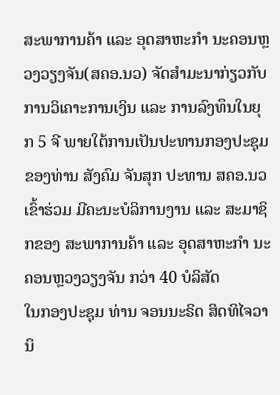ສະພາການຄ້າ ແລະ ອຸດສາຫະກຳ ນະຄອນຫຼວງວຽງຈັນ(ສຄອ.ນວ) ຈັດສຳມະນາກ່ຽວກັບ ການວິເຄາະການເງິນ ແລະ ການລົງທຶນໃນຍຸກ 5 ຈີ ພາຍໃຕ້ການເປັນປະທານກອງປະຊຸມ ຂອງທ່ານ ສັງຄົມ ຈັນສຸກ ປະທານ ສຄອ.ນວ ເຂົ້າຮ່ວມ ມີຄະນະບໍລິການງານ ແລະ ສະມາຊິກຂອງ ສະພາການຄ້າ ແລະ ອຸດສາຫະກຳ ນະຄອນຫຼວງວຽງຈັນ ກວ່າ 40 ບໍລິສັດ
ໃນກອງປະຊຸມ ທ່ານ ຈອນນະຣິດ ສິດທິໄຈວານິ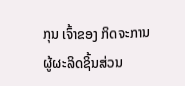ກຸນ ເຈົ້າຂອງ ກິດຈະການ ຜູ້ຜະລິດຊິ້ນສ່ວນ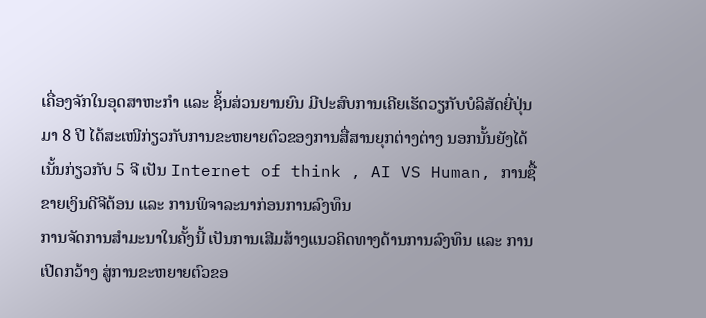ເຄື່ອງຈັກໃນອຸດສາຫະກຳ ແລະ ຊິ້ນສ່ວນຍານຍົນ ມີປະສົບການເຄີຍເຮັດວຽກັບບໍລິສັດຍີ່ປຸ່ນມາ 8 ປີ ໄດ້ສະເໜີກ່ຽວກັບການຂະຫຍາຍຕົວຂອງການສື່ສານຍຸກຕ່າງຕ່າງ ນອກນັ້ນຍັງໄດ້ເນັ້ນກ່ຽວກັບ 5 ຈີ ເປັນ Internet of think , AI VS Human, ການຊື້ຂາຍເງິນດີຈີຕ້ອນ ແລະ ການພິຈາລະນາກ່ອນການລົງທຶນ
ການຈັດການສຳມະນາໃນຄັ້ງນີ້ ເປັນການເສີມສ້າງແນວຄິດທາງດ້ານການລົງທຶນ ແລະ ການເປີດກວ້າງ ສູ່ການຂະຫຍາຍຕົວຂອ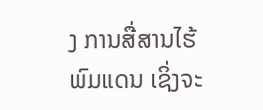ງ ການສື່ສານໄຮ້ພົມແດນ ເຊິ່ງຈະ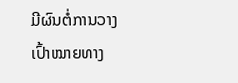ມີຜົນຕໍ່ການວາງເປົ້າໝາຍທາງ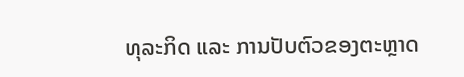ທຸລະກິດ ແລະ ການປັບຕົວຂອງຕະຫຼາດ